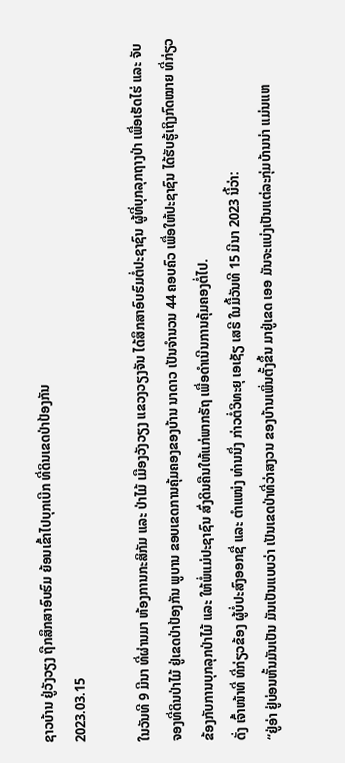ຊາວບ້ານ ຢູ່ວັງວຽງ ຖືກສຶກສາອົບຮົມ ຍ້ອນເຂົ້າໄປບຸກເບີກ ທີ່ດິນເຂດປ່າປ້ອງກັນ
2023.03.15

ໃນວັນທີ 9 ມີນາ ທີ່ຜ່ານມາ ຫ້ອງການກະສິກັມ ແລະ ປ່າໄມ້ ເມືອງວັງວຽງ ແຂວງວຽງຈັນ ໄດ້ສຶກສາອົບຮົມຕໍ່ປະຊາຊົນ ຜູ້ທີ່ບຸກລຸກຖາງປ່າ ເພື່ອເຮັດໄຮ່ ແລະ ຈັບຈອງທີ່ດິນປ່າໄມ້ ຢູ່ເຂດປ່າປ້ອງກັນ ພູບານ ຂອບເຂດການຄຸ້ມຄອງຂອງບ້ານ ນາດາວ ເປັນຈໍານວນ 44 ຄອບຄົວ ເພື່ອໃຫ້ປະຊາຊົນ ໄດ້ຮັບຮູ້ເຖິງກົດໝາຍ ທີ່ກ່ຽວຂ້ອງກັບການບຸກລຸກປ່າໄມ້ ແລະ ໃຫ້ພໍ່ແມ່ປະຊາຊົນ ສົ່ງດິນຄືນໃຫ້ແກ່ພາກຣັຖ ເພື່ອດໍາເນີນການຄຸ້ມຄອງຕໍ່ໄປ.
ດັ່ງ ເຈົ້າໜ້າທີ່ ທີ່ກ່ຽວຂ້ອງ ຜູ້ບໍ່ປະສົງອອກຊື່ ແລະ ຕໍາແໜ່ງ ທ່ານນຶ່ງ ກ່າວຕໍ່ວິທະຍຸ ເອເຊັຽ ເສຣີ ໃນມື້ວັນທີ 15 ມີນາ 2023 ນີ້ວ່າ:
“ຢູ່ອ່າ ຢູ່ບ່ອນຫັ້ນມັນເປັນ ມັນເປັນແບບວ່າ ເປັນເຂດປ່າທີ່ວ່າສງວນ ຂອງບ້ານເພິ່ນຕັ້ງຂຶ້ນ ມາຢູ່ເຂດ ເອອ ມັນຈະແບ່ງເປັນແຕ່ລະກຸ່ມບ້ານນ່າ ແມ່ນແຫ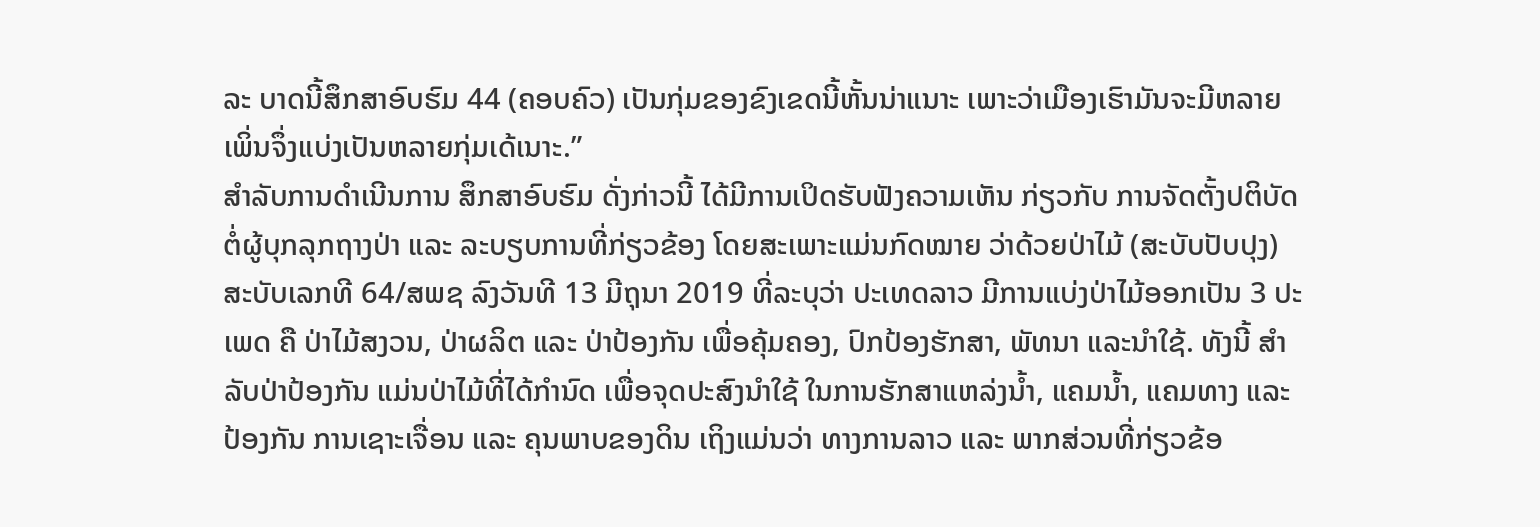ລະ ບາດນີ້ສຶກສາອົບຮົມ 44 (ຄອບຄົວ) ເປັນກຸ່ມຂອງຂົງເຂດນີ້ຫັ້ນນ່າແນາະ ເພາະວ່າເມືອງເຮົາມັນຈະມີຫລາຍ ເພິ່ນຈຶ່ງແບ່ງເປັນຫລາຍກຸ່ມເດ້ເນາະ.”
ສໍາລັບການດໍາເນີນການ ສຶກສາອົບຮົມ ດັ່ງກ່າວນີ້ ໄດ້ມີການເປິດຮັບຟັງຄວາມເຫັນ ກ່ຽວກັບ ການຈັດຕັ້ງປຕິບັດ ຕໍ່ຜູ້ບຸກລຸກຖາງປ່າ ແລະ ລະບຽບການທີ່ກ່ຽວຂ້ອງ ໂດຍສະເພາະແມ່ນກົດໝາຍ ວ່າດ້ວຍປ່າໄມ້ (ສະບັບປັບປຸງ) ສະບັບເລກທີ 64/ສພຊ ລົງວັນທີ 13 ມີຖຸນາ 2019 ທີ່ລະບຸວ່າ ປະເທດລາວ ມີການແບ່ງປ່າໄມ້ອອກເປັນ 3 ປະເພດ ຄື ປ່າໄມ້ສງວນ, ປ່າຜລິຕ ແລະ ປ່າປ້ອງກັນ ເພື່ອຄຸ້ມຄອງ, ປົກປ້ອງຮັກສາ, ພັທນາ ແລະນໍາໃຊ້. ທັງນີ້ ສໍາລັບປ່າປ້ອງກັນ ແມ່ນປ່າໄມ້ທີ່ໄດ້ກໍານົດ ເພື່ອຈຸດປະສົງນໍາໃຊ້ ໃນການຮັກສາແຫລ່ງນ້ຳ, ແຄມນ້ຳ, ແຄມທາງ ແລະ ປ້ອງກັນ ການເຊາະເຈື່ອນ ແລະ ຄຸນພາບຂອງດິນ ເຖິງແມ່ນວ່າ ທາງການລາວ ແລະ ພາກສ່ວນທີ່ກ່ຽວຂ້ອ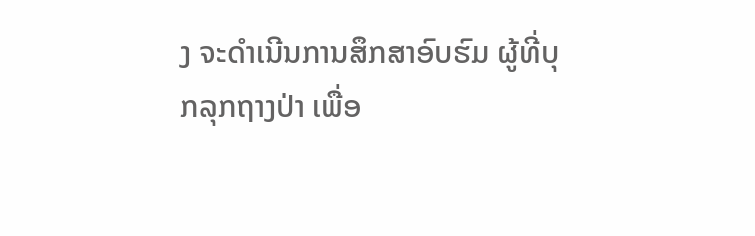ງ ຈະດໍາເນີນການສຶກສາອົບຮົມ ຜູ້ທີ່ບຸກລຸກຖາງປ່າ ເພື່ອ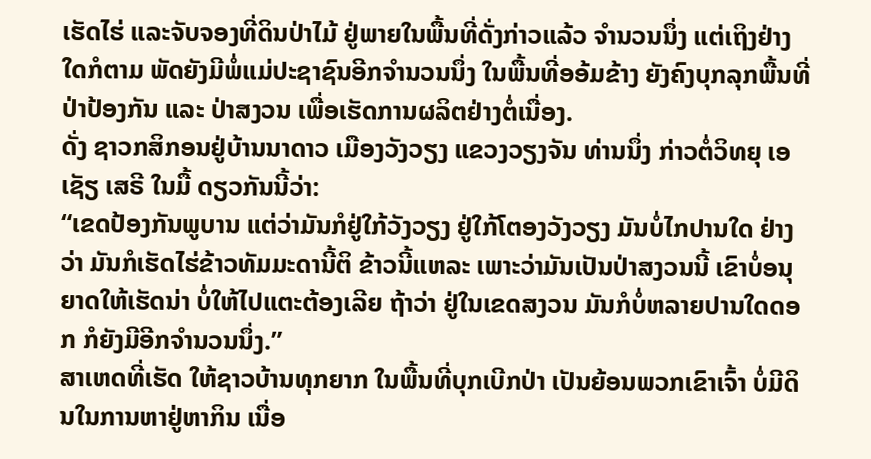ເຮັດໄຮ່ ແລະຈັບຈອງທີ່ດິນປ່າໄມ້ ຢູ່ພາຍໃນພື້ນທີ່ດັ່ງກ່າວແລ້ວ ຈໍານວນນຶ່ງ ແຕ່ເຖິງຢ່າງໃດກໍຕາມ ພັດຍັງມີພໍ່ແມ່ປະຊາຊົນອີກຈໍານວນນຶ່ງ ໃນພື້ນທີ່ອອ້ມຂ້າງ ຍັງຄົງບຸກລຸກພື້ນທີ່ປ່າປ້ອງກັນ ແລະ ປ່າສງວນ ເພື່ອເຮັດການຜລິຕຢ່າງຕໍ່ເນື່ອງ.
ດັ່ງ ຊາວກສິກອນຢູ່ບ້ານນາດາວ ເມືອງວັງວຽງ ແຂວງວຽງຈັນ ທ່ານນຶ່ງ ກ່າວຕໍ່ວິທຍຸ ເອເຊັຽ ເສຣີ ໃນມື້ ດຽວກັນນີ້ວ່າ:
“ເຂດປ້ອງກັນພູບານ ແຕ່ວ່າມັນກໍຢູ່ໃກ້ວັງວຽງ ຢູ່ໃກ້ໂຕອງວັງວຽງ ມັນບໍ່ໄກປານໃດ ຢ່າງວ່າ ມັນກໍເຮັດໄຮ່ຂ້າວທັມມະດານີ້ຕິ ຂ້າວນີ້ແຫລະ ເພາະວ່າມັນເປັນປ່າສງວນນີ້ ເຂົາບໍ່ອນຸຍາດໃຫ້ເຮັດນ່າ ບໍ່ໃຫ້ໄປແຕະຕ້ອງເລີຍ ຖ້າວ່າ ຢູ່ໃນເຂດສງວນ ມັນກໍບໍ່ຫລາຍປານໃດດອກ ກໍຍັງມີອີກຈໍານວນນຶ່ງ.”
ສາເຫດທີ່ເຮັດ ໃຫ້ຊາວບ້ານທຸກຍາກ ໃນພື້ນທີ່ບຸກເບີກປ່າ ເປັນຍ້ອນພວກເຂົາເຈົ້າ ບໍ່ມີດິນໃນການຫາຢູ່ຫາກິນ ເນື່ອ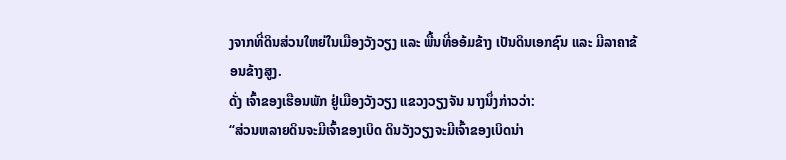ງຈາກທີ່ດິນສ່ວນໃຫຍ່ໃນເມືອງວັງວຽງ ແລະ ພື້ນທີ່ອອ້ມຂ້າງ ເປັນດິນເອກຊົນ ແລະ ມີລາຄາຂ້ອນຂ້າງສູງ.
ດັ່ງ ເຈົ້າຂອງເຮືອນພັກ ຢູ່ເມືອງວັງວຽງ ແຂວງວຽງຈັນ ນາງນຶ່ງກ່າວວ່າ:
“ສ່ວນຫລາຍດິນຈະມີເຈົ້າຂອງເບິດ ດິນວັງວຽງຈະມີເຈົ້າຂອງເບິດນ່າ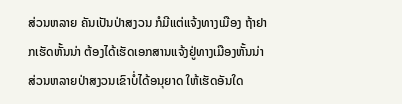ສ່ວນຫລາຍ ຄັນເປັນປ່າສງວນ ກໍມີແຕ່ແຈ້ງທາງເມືອງ ຖ້າຢາກເຮັດຫັ້ນນ່າ ຕ້ອງໄດ້ເຮັດເອກສານແຈ້ງຢູ່ທາງເມືອງຫັ້ນນ່າ ສ່ວນຫລາຍປ່າສງວນເຂົາບໍ່ໄດ້ອນຸຍາດ ໃຫ້ເຮັດອັນໃດ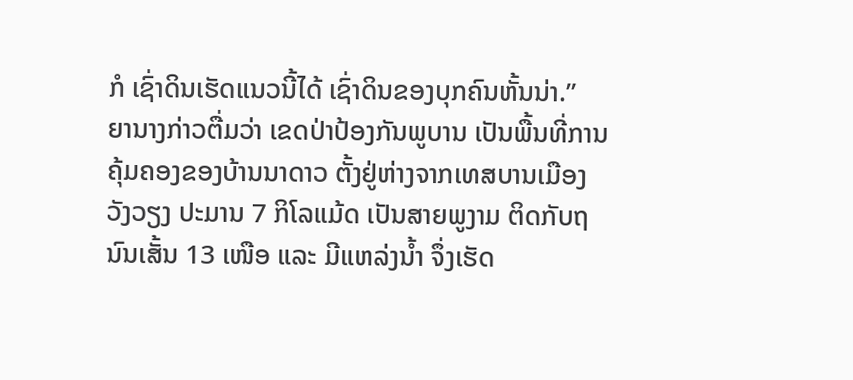ກໍ ເຊົ່າດິນເຮັດແນວນີ້ໄດ້ ເຊົ່າດິນຂອງບຸກຄົນຫັ້ນນ່າ.”
ຍານາງກ່າວຕື່ມວ່າ ເຂດປ່າປ້ອງກັນພູບານ ເປັນພື້ນທີ່ການຄຸ້ມຄອງຂອງບ້ານນາດາວ ຕັ້ງຢູ່ຫ່າງຈາກເທສບານເມືອງວັງວຽງ ປະມານ 7 ກິໂລແມ້ດ ເປັນສາຍພູງາມ ຕິດກັບຖນົນເສັ້ນ 13 ເໜືອ ແລະ ມີແຫລ່ງນ້ຳ ຈຶ່ງເຮັດ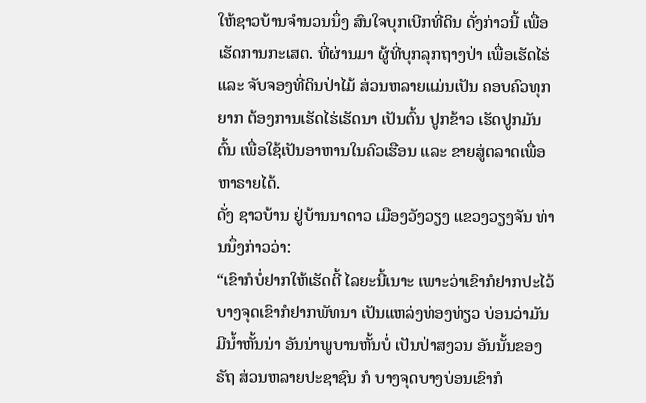ໃຫ້ຊາວບ້ານຈໍານວນນຶ່ງ ສົນໃຈບຸກເບີກທີ່ດິນ ດັ່ງກ່າວນີ້ ເພື່ອເຮັດການກະເສຕ. ທີ່ຜ່ານມາ ຜູ້ທີ່ບຸກລຸກຖາງປ່າ ເພື່ອເຮັດໄຮ່ ແລະ ຈັບຈອງທີ່ດິນປ່າໄມ້ ສ່ວນຫລາຍແມ່ນເປັນ ຄອບຄົວທຸກຍາກ ຕ້ອງການເຮັດໄຮ່ເຮັດນາ ເປັນຕົ້ນ ປູກຂ້າວ ເຮັດປູກມັນຕົ້ນ ເພື່ອໃຊ້ເປັນອາຫານໃນຄົວເຮືອນ ແລະ ຂາຍສູ່ຕລາດເພື່ອຫາຣາຍໄດ້.
ດັ່ງ ຊາວບ້ານ ຢູ່ບ້ານນາດາວ ເມືອງວັງວຽງ ແຂວງວຽງຈັນ ທ່ານນຶ່ງກ່າວວ່າ:
“ເຂົາກໍບໍ່ຢາກໃຫ້ເຮັດຕີ້ ໄລຍະນີ້ເນາະ ເພາະວ່າເຂົາກໍຢາກປະໄວ້ ບາງຈຸດເຂົາກໍຢາກພັທນາ ເປັນແຫລ່ງທ່ອງທ່ຽວ ບ່ອນວ່າມັນມີນ້ຳຫັ້ນນ່າ ອັນນ່າພູບານຫັ້ນບໍ່ ເປັນປ່າສງວນ ອັນນັ້ນຂອງຣັຖ ສ່ວນຫລາຍປະຊາຊົນ ກໍ ບາງຈຸດບາງບ່ອນເຂົາກໍ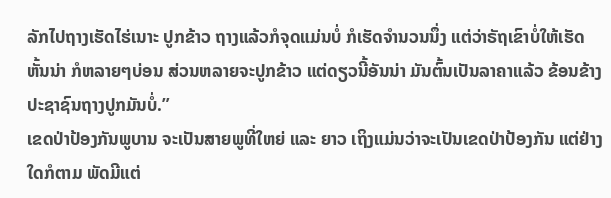ລັກໄປຖາງເຮັດໄຮ່ເນາະ ປູກຂ້າວ ຖາງແລ້ວກໍຈຸດແມ່ນບໍ່ ກໍເຮັດຈໍານວນນຶ່ງ ແຕ່ວ່າຣັຖເຂົາບໍ່ໃຫ້ເຮັດຫັ້ນນ່າ ກໍຫລາຍໆບ່ອນ ສ່ວນຫລາຍຈະປູກຂ້າວ ແຕ່ດຽວນີ້ອັນນ່າ ມັນຕົ້ນເປັນລາຄາແລ້ວ ຂ້ອນຂ້າງປະຊາຊົນຖາງປູກມັນບໍ່.”
ເຂດປ່າປ້ອງກັນພູບານ ຈະເປັນສາຍພູທີ່ໃຫຍ່ ແລະ ຍາວ ເຖິງແມ່ນວ່າຈະເປັນເຂດປ່າປ້ອງກັນ ແຕ່ຢ່າງໃດກໍຕາມ ພັດມີແຕ່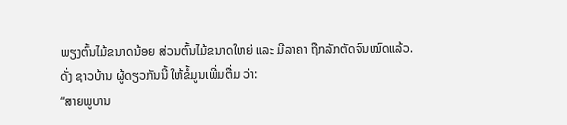ພຽງຕົ້ນໄມ້ຂນາດນ້ອຍ ສ່ວນຕົ້ນໄມ້ຂນາດໃຫຍ່ ແລະ ມີລາຄາ ຖືກລັກຕັດຈົນໝົດແລ້ວ.
ດັ່ງ ຊາວບ້ານ ຜູ້ດຽວກັນນີ້ ໃຫ້ຂໍ້ມູນເພີ່ມຕື່ມ ວ່າ:
“ສາຍພູບານ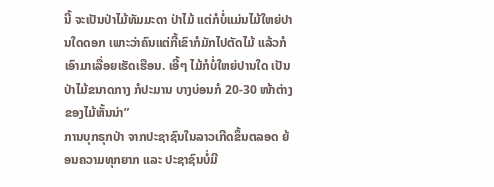ນີ້ ຈະເປັນປ່າໄມ້ທັມມະດາ ປ່າໄມ້ ແຕ່ກໍບໍ່ແມ່ນໄມ້ໃຫຍ່ປານໃດດອກ ເພາະວ່າຄົນແຕ່ກີ້ເຂົາກໍມັກໄປຕັດໄມ້ ແລ້ວກໍເອົາມາເລື່ອຍເຮັດເຮືອນ. ເອີ້ໆ ໄມ້ກໍບໍ່ໃຫຍ່ປານໃດ ເປັນປ່າໄມ້ຂນາດກາງ ກໍປະມານ ບາງບ່ອນກໍ 20-30 ໜ້າຕ່າງຂອງໄມ້ຫັ້ນນ່າ”
ການບຸກຣຸກປ່າ ຈາກປະຊາຊົນໃນລາວເກີດຂຶ້ນຕລອດ ຍ້ອນຄວາມທຸກຍາກ ແລະ ປະຊາຊົນບໍ່ມີ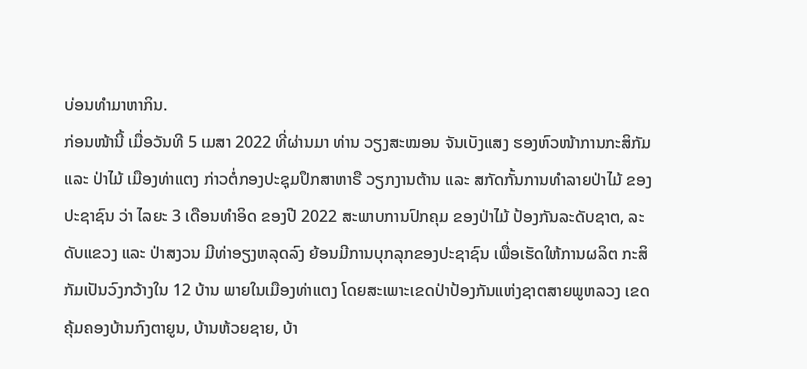ບ່ອນທຳມາຫາກິນ.
ກ່ອນໜ້ານີ້ ເມື່ອວັນທີ 5 ເມສາ 2022 ທີ່ຜ່ານມາ ທ່ານ ວຽງສະໝອນ ຈັນເບັງແສງ ຮອງຫົວໜ້າການກະສິກັມ ແລະ ປ່າໄມ້ ເມືອງທ່າແຕງ ກ່າວຕໍ່ກອງປະຊຸມປຶກສາຫາຣື ວຽກງານຕ້ານ ແລະ ສກັດກັ້ນການທໍາລາຍປ່າໄມ້ ຂອງປະຊາຊົນ ວ່າ ໄລຍະ 3 ເດືອນທໍາອິດ ຂອງປີ 2022 ສະພາບການປົກຄຸມ ຂອງປ່າໄມ້ ປ້ອງກັນລະດັບຊາຕ, ລະດັບແຂວງ ແລະ ປ່າສງວນ ມີທ່າອຽງຫລຸດລົງ ຍ້ອນມີການບຸກລຸກຂອງປະຊາຊົນ ເພື່ອເຮັດໃຫ້ການຜລິຕ ກະສິກັມເປັນວົງກວ້າງໃນ 12 ບ້ານ ພາຍໃນເມືອງທ່າແຕງ ໂດຍສະເພາະເຂດປ່າປ້ອງກັນແຫ່ງຊາຕສາຍພູຫລວງ ເຂດຄຸ້ມຄອງບ້ານກົງຕາຍູນ, ບ້ານຫ້ວຍຊາຍ, ບ້າ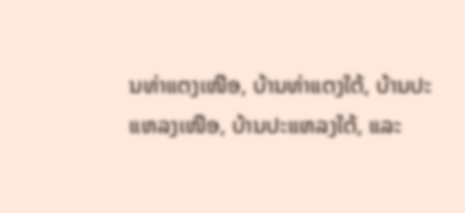ນທ່າແຕງເໜືອ, ບ້ານທ່າແຕງໃຕ້, ບ້ານປະແຫລງເໜືອ, ບ້ານປະແຫລງໃຕ້, ແລະ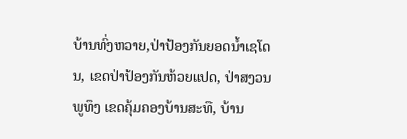ບ້ານທົ່ງຫວາຍ,ປ່າປ້ອງກັນຍອດນ້ຳເຊໂດນ, ເຂດປ່າປ້ອງກັນຫ້ວຍແປດ, ປ່າສງວນພູທຶງ ເຂດຄຸ້ມຄອງບ້ານສະທື, ບ້ານ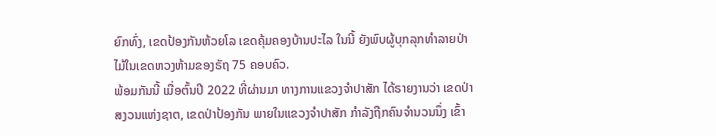ຍົກທົ່ງ, ເຂດປ້ອງກັນຫ້ວຍໂລ ເຂດຄຸ້ມຄອງບ້ານປະໄລ ໃນນີ້ ຍັງພົບຜູ້ບຸກລຸກທໍາລາຍປ່າ ໄມ້ໃນເຂດຫວງຫ້າມຂອງຣັຖ 75 ຄອບຄົວ.
ພ້ອມກັນນີ້ ເມື່ອຕົ້ນປີ 2022 ທີ່ຜ່ານມາ ທາງການແຂວງຈໍາປາສັກ ໄດ້ຣາຍງານວ່າ ເຂດປ່າສງວນແຫ່ງຊາຕ, ເຂດປ່າປ້ອງກັນ ພາຍໃນແຂວງຈໍາປາສັກ ກໍາລັງຖືກຄົນຈໍານວນນຶ່ງ ເຂົ້າ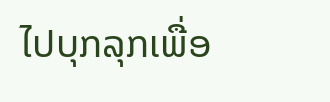ໄປບຸກລຸກເພື່ອ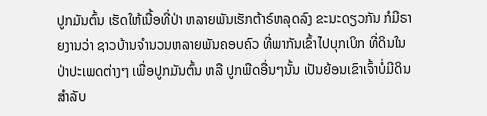ປູກມັນຕົ້ນ ເຮັດໃຫ້ເນື້ອທີ່ປ່າ ຫລາຍພັນເຮັກຕ້າຣ໌ຫລຸດລົງ ຂະນະດຽວກັນ ກໍມີຣາຍງານວ່າ ຊາວບ້ານຈໍານວນຫລາຍພັນຄອບຄົວ ທີ່ພາກັນເຂົ້າໄປບຸກເບິກ ທີ່ດິນໃນປ່າປະເພດຕ່າງໆ ເພື່ອປູກມັນຕົ້ນ ຫລື ປູກພືດອື່ນໆນັ້ນ ເປັນຍ້ອນເຂົາເຈົ້າບໍ່ມີດິນ ສໍາລັບ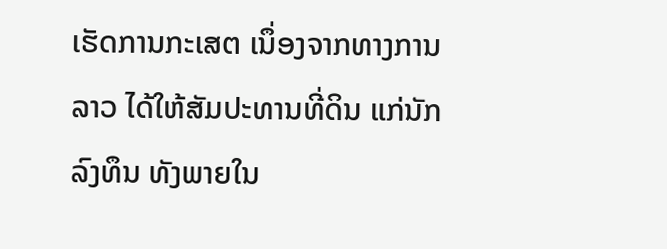ເຮັດການກະເສຕ ເນຶ່ອງຈາກທາງການລາວ ໄດ້ໃຫ້ສັມປະທານທີ່ດິນ ແກ່ນັກລົງທຶນ ທັງພາຍໃນ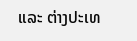ແລະ ຕ່າງປະເທ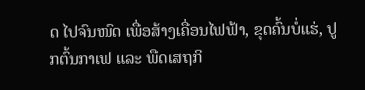ດ ໄປຈົນໜົດ ເພື່ອສ້າງເຄື່ອນໄຟຟ້າ, ຂຸດຄົ້ນບໍ່ແຮ່, ປູກຕົ້ນກາເຟ ແລະ ພືດເສຖກິ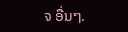ຈ ອື່ນໆ.